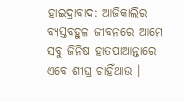ହାଇଦ୍ରାବାଦ: ଆଜିକାଲିର ବ୍ୟସ୍ତବହୁଳ ଜୀବନରେ ଆମେ ସବୁ ଜିନିଷ ହାତପାଆନ୍ତାରେ ଏବେ ଶୀଘ୍ର ଚାହିଁଥାଉ ।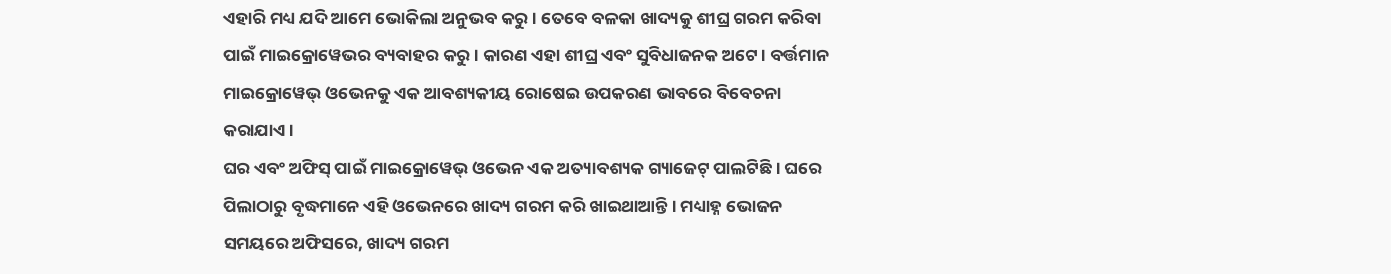ଏହାରି ମଧ୍ୟ ଯଦି ଆମେ ଭୋକିଲା ଅନୁଭବ କରୁ । ତେବେ ବଳକା ଖାଦ୍ୟକୁ ଶୀଘ୍ର ଗରମ କରିବା ପାଇଁ ମାଇକ୍ରୋୱେଭର ବ୍ୟବାହର କରୁ । କାରଣ ଏହା ଶୀଘ୍ର ଏବଂ ସୁବିଧାଜନକ ଅଟେ । ବର୍ତ୍ତମାନ ମାଇକ୍ରୋୱେଭ୍ ଓଭେନକୁ ଏକ ଆବଶ୍ୟକୀୟ ରୋଷେଇ ଉପକରଣ ଭାବରେ ବିବେଚନା କରାଯାଏ ।
ଘର ଏବଂ ଅଫିସ୍ ପାଇଁ ମାଇକ୍ରୋୱେଭ୍ ଓଭେନ ଏକ ଅତ୍ୟାବଶ୍ୟକ ଗ୍ୟାଜେଟ୍ ପାଲଟିଛି । ଘରେ ପିଲାଠାରୁ ବୃଦ୍ଧମାନେ ଏହି ଓଭେନରେ ଖାଦ୍ୟ ଗରମ କରି ଖାଇଥାଆନ୍ତି । ମଧ୍ୟାହ୍ନ ଭୋଜନ ସମୟରେ ଅଫିସରେ, ଖାଦ୍ୟ ଗରମ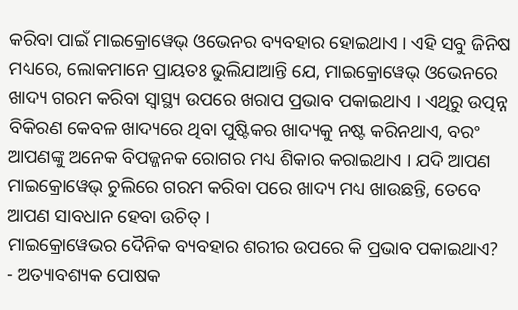କରିବା ପାଇଁ ମାଇକ୍ରୋୱେଭ୍ ଓଭେନର ବ୍ୟବହାର ହୋଇଥାଏ । ଏହି ସବୁ ଜିନିଷ ମଧ୍ୟରେ, ଲୋକମାନେ ପ୍ରାୟତଃ ଭୁଲିଯାଆନ୍ତି ଯେ, ମାଇକ୍ରୋୱେଭ୍ ଓଭେନରେ ଖାଦ୍ୟ ଗରମ କରିବା ସ୍ୱାସ୍ଥ୍ୟ ଉପରେ ଖରାପ ପ୍ରଭାବ ପକାଇଥାଏ । ଏଥିରୁ ଉତ୍ପନ୍ନ ବିକିରଣ କେବଳ ଖାଦ୍ୟରେ ଥିବା ପୁଷ୍ଟିକର ଖାଦ୍ୟକୁ ନଷ୍ଟ କରିନଥାଏ, ବରଂ ଆପଣଙ୍କୁ ଅନେକ ବିପଜ୍ଜନକ ରୋଗର ମଧ୍ୟ ଶିକାର କରାଇଥାଏ । ଯଦି ଆପଣ ମାଇକ୍ରୋୱେଭ୍ ଚୁଲିରେ ଗରମ କରିବା ପରେ ଖାଦ୍ୟ ମଧ୍ୟ ଖାଉଛନ୍ତି, ତେବେ ଆପଣ ସାବଧାନ ହେବା ଉଚିତ୍ ।
ମାଇକ୍ରୋୱେଭର ଦୈନିକ ବ୍ୟବହାର ଶରୀର ଉପରେ କି ପ୍ରଭାବ ପକାଇଥାଏ?
- ଅତ୍ୟାବଶ୍ୟକ ପୋଷକ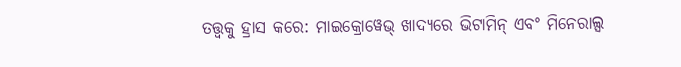ତତ୍ତ୍ୱକୁ ହ୍ରାସ କରେ: ମାଇକ୍ରୋୱେଭ୍ ଖାଦ୍ୟରେ ଭିଟାମିନ୍ ଏବଂ ମିନେରାଲ୍ସ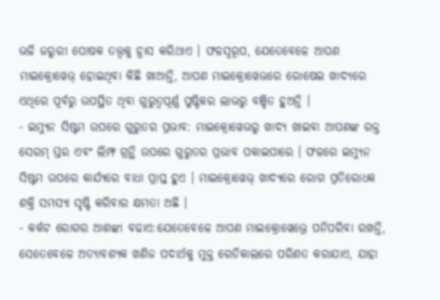ଭଳି ଜରୁରୀ ପୋଷକ ତତ୍ତ୍ୱକୁ ହ୍ରାସ କରିଥାଏ । ଫଳସ୍ୱରୂପ, ଯେତେବେଳେ ଆପଣ ମାଇକ୍ରୋୱେଭ୍ ହୋଇଥିବା କିଛି ଖାଆନ୍ତି, ଆପଣ ମାଇକ୍ରୋୱେଭରେ ରୋଷେଇ ଖାଦ୍ୟରେ ଏଥିରେ ପୂର୍ବରୁ ଉପସ୍ଥିତ ଥିବା ଗୁରୁତ୍ୱପୂର୍ଣ୍ଣ ପୁଷ୍ଟିକର ଲାଭରୁ ବଞ୍ଚିତ ହୁଅନ୍ତି ।
- ଇମ୍ୟୁନ ସିଷ୍ଟମ ଉପରେ ଗୁରୁତର ପ୍ରଭାବ: ମାଇକ୍ରୋୱେଭରୁ ଖାଦ୍ୟ ଖାଇବା ଆପଣଙ୍କ ରକ୍ତ ସେରମ୍ ସ୍ତର ଏବଂ ଲିମ୍ଫ ଗ୍ରନ୍ଥି ଉପରେ ଗୁରୁତର ପ୍ରଭାବ ପକାଇପାରେ । ଫଳରେ ଇମ୍ୟୁନ ସିଷ୍ଟମ ଉପରେ କାର୍ଯ୍ୟରେ ବାଧା ପ୍ରାପ୍ତ ହୁଏ । ମାଇକ୍ରୋୱେଭ୍ ଖାଦ୍ୟରେ ରୋଗ ପ୍ରତିରୋଧକ ଶକ୍ତି ସମସ୍ୟା ସୃଷ୍ଟି କରିବାର କ୍ଷମତା ଅଛି ।
- କର୍କଟ ରୋଗର ଆଶଙ୍କା ବଢାଏ:ଯେତେବେଳେ ଆପଣ ମାଇକ୍ରୋୱେଭ୍ରେ ପନିପରିବା ରଖନ୍ତି, ସେତେବେଳେ ଅତ୍ୟାବଶ୍ୟକ ଖଣିଜ ପଦାର୍ଥକୁ ମୁକ୍ତ ରେଡିକାଲରେ ପରିଣତ କରାଯାଏ, ଯାହା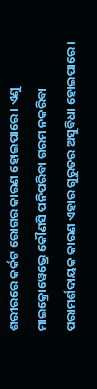ଶରୀରରେ କର୍କଟ ରୋଗର କାରଣ ହୋଇପାରେ । ଏଣୁ ମାଇକ୍ରୋୱେଭ୍ରେ କୌଣସି ପନିପରିବା ଗରମ ନକରିବା ପରାମର୍ଶଦାୟକ କାରଣ ଏହାର ଗୁରୁତର ଅସୁବିଧା ହୋଇପାରେ ।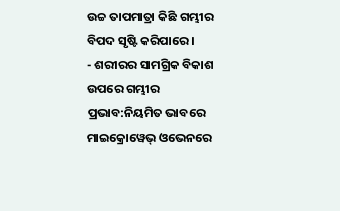ଉଚ୍ଚ ତାପମାତ୍ରା କିଛି ଗମ୍ଭୀର ବିପଦ ସୃଷ୍ଟି କରିପାରେ ।
- ଶରୀରର ସାମଗ୍ରିକ ବିକାଶ ଉପରେ ଗମ୍ଭୀର ପ୍ରଭାବ:ନିୟମିତ ଭାବରେ ମାଇକ୍ରୋୱେଭ୍ ଓଭେନରେ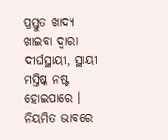ପ୍ରସ୍ତୁତ ଖାଦ୍ୟ ଖାଇବା ଦ୍ୱାରା ଦୀର୍ଘସ୍ଥାୟୀ, ସ୍ଥାୟୀ ମସ୍ତିଷ୍କ ନଷ୍ଟ ହୋଇପାରେ । ନିୟମିତ ଭାବରେ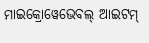ମାଇକ୍ରୋୱେଭେବଲ୍ ଆଇଟମ୍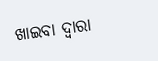ଖାଇବା ଦ୍ୱାରା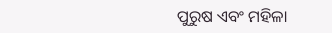ପୁରୁଷ ଏବଂ ମହିଳା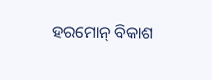ହରମୋନ୍ ବିକାଶ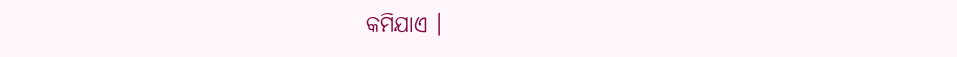କମିଯାଏ ।